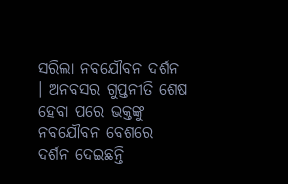ସରିଲା ନବଯୌବନ ଦର୍ଶନ । ଅନବସର ଗୁପ୍ତନୀତି ଶେଷ ହେବା ପରେ ଭକ୍ତଙ୍କୁ ନବଯୌବନ ବେଶରେ ଦର୍ଶନ ଦେଇଛନ୍ତି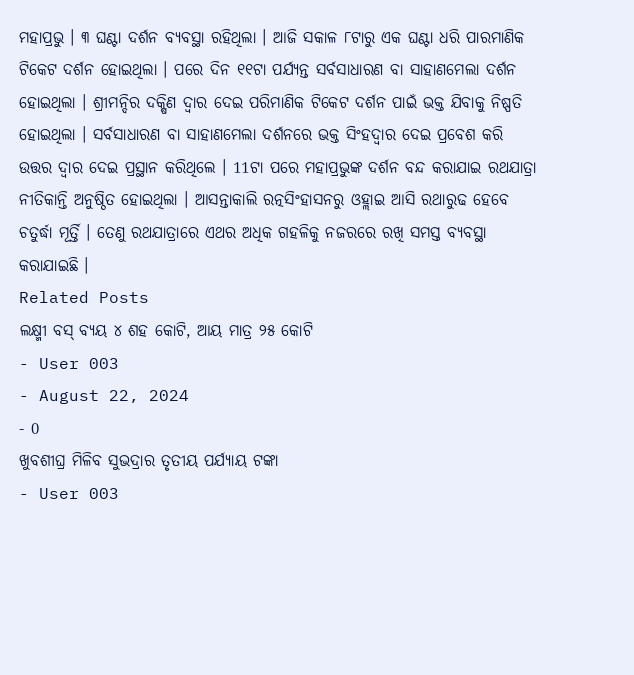ମହାପ୍ରଭୁ । ୩ ଘଣ୍ଟା ଦର୍ଶନ ବ୍ୟବସ୍ଥା ରହିଥିଲା । ଆଜି ସକାଳ ୮ଟାରୁ ଏକ ଘଣ୍ଟା ଧରି ପାରମାଣିକ ଟିକେଟ ଦର୍ଶନ ହୋଇଥିଲା । ପରେ ଦିନ ୧୧ଟା ପର୍ଯ୍ୟନ୍ତ ସର୍ବସାଧାରଣ ବା ସାହାଣମେଲା ଦର୍ଶନ ହୋଇଥିଲା । ଶ୍ରୀମନ୍ଦିର ଦକ୍ଷିଣ ଦ୍ବାର ଦେଇ ପରିମାଣିକ ଟିକେଟ ଦର୍ଶନ ପାଇଁ ଭକ୍ତ ଯିବାକୁ ନିଷ୍ପତି ହୋଇଥିଲା । ସର୍ବସାଧାରଣ ବା ସାହାଣମେଲା ଦର୍ଶନରେ ଭକ୍ତ ସିଂହଦ୍ବାର ଦେଇ ପ୍ରବେଶ କରି ଉତ୍ତର ଦ୍ବାର ଦେଇ ପ୍ରସ୍ଥାନ କରିଥିଲେ । 11ଟା ପରେ ମହାପ୍ରଭୁଙ୍କ ଦର୍ଶନ ବନ୍ଦ କରାଯାଇ ରଥଯାତ୍ରା ନୀତିକାନ୍ତି ଅନୁଷ୍ଠିତ ହୋଇଥିଲା । ଆସନ୍ତାକାଲି ରତ୍ନସିଂହାସନରୁ ଓହ୍ଲାଇ ଆସି ରଥାରୁଢ ହେବେ ଚତୁର୍ଦ୍ଧା ମୂର୍ତ୍ତି । ତେଣୁ ରଥଯାତ୍ରାରେ ଏଥର ଅଧିକ ଗହଳିକୁ ନଜରରେ ରଖି ସମସ୍ତ ବ୍ୟବସ୍ଥା କରାଯାଇଛି ।
Related Posts
ଲକ୍ଷ୍ମୀ ବସ୍ ବ୍ୟୟ ୪ ଶହ କୋଟି, ଆୟ ମାତ୍ର ୨୫ କୋଟି
- User 003
- August 22, 2024
- 0
ଖୁବଶୀଘ୍ର ମିଳିବ ସୁଭଦ୍ରାର ତୃତୀୟ ପର୍ଯ୍ୟାୟ ଟଙ୍କା
- User 003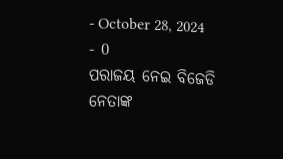- October 28, 2024
- 0
ପରାଜୟ ନେଇ ବିଜେଡି ନେତାଙ୍କ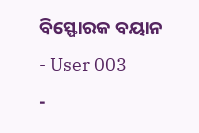ବିସ୍ଫୋରକ ବୟାନ
- User 003
-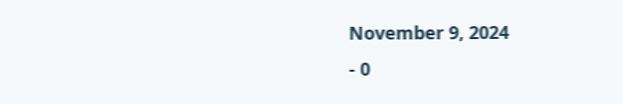November 9, 2024
- 0